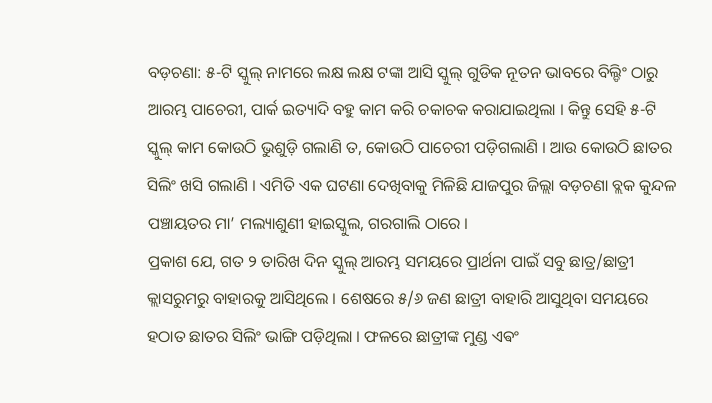ବଡ଼ଚଣା: ୫-ଟି ସ୍କୁଲ୍ ନାମରେ ଲକ୍ଷ ଲକ୍ଷ ଟଙ୍କା ଆସି ସ୍କୁଲ୍ ଗୁଡିକ ନୂତନ ଭାବରେ ବିଲ୍ଡିଂ ଠାରୁ ଆରମ୍ଭ ପାଚେରୀ, ପାର୍କ ଇତ୍ୟାଦି ବହୁ କାମ କରି ଚକାଚକ କରାଯାଇଥିଲା । କିନ୍ତୁ ସେହି ୫-ଟି ସ୍କୁଲ୍ କାମ କୋଉଠି ଭୁଶୁଡ଼ି ଗଲାଣି ତ, କୋଉଠି ପାଚେରୀ ପଡ଼ିଗଲାଣି । ଆଉ କୋଉଠି ଛାତର ସିଲିଂ ଖସି ଗଲାଣି । ଏମିତି ଏକ ଘଟଣା ଦେଖିବାକୁ ମିଳିଛି ଯାଜପୁର ଜିଲ୍ଲା ବଡ଼ଚଣା ବ୍ଲକ କୁନ୍ଦଳ ପଞ୍ଚାୟତର ମା’ ମଲ୍ୟାଶୁଣୀ ହାଇସ୍କୁଲ, ଗରଗାଲି ଠାରେ ।
ପ୍ରକାଶ ଯେ, ଗତ ୨ ତାରିଖ ଦିନ ସ୍କୁଲ୍ ଆରମ୍ଭ ସମୟରେ ପ୍ରାର୍ଥନା ପାଇଁ ସବୁ ଛାତ୍ର/ଛାତ୍ରୀ କ୍ଲାସରୁମରୁ ବାହାରକୁ ଆସିଥିଲେ । ଶେଷରେ ୫/୬ ଜଣ ଛାତ୍ରୀ ବାହାରି ଆସୁଥିବା ସମୟରେ ହଠାତ ଛାତର ସିଲିଂ ଭାଙ୍ଗି ପଡ଼ିଥିଲା । ଫଳରେ ଛାତ୍ରୀଙ୍କ ମୁଣ୍ଡ ଏଵଂ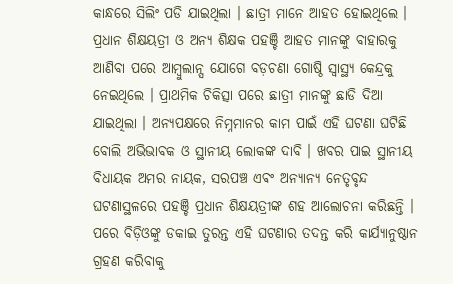କାନ୍ଧରେ ସିଲିଂ ପଡି ଯାଇଥିଲା । ଛାତ୍ରୀ ମାନେ ଆହତ ହୋଇଥିଲେ । ପ୍ରଧାନ ଶିକ୍ଷୟତ୍ରୀ ଓ ଅନ୍ୟ ଶିକ୍ଷକ ପହଞ୍ଚି ଆହତ ମାନଙ୍କୁ ବାହାରକୁ ଆଣିବା ପରେ ଆମ୍ବୁଲାନ୍ସ ଯୋଗେ ବଡ଼ଚଣା ଗୋଷ୍ଠି ସ୍ବାସ୍ଥ୍ୟ କେନ୍ଦ୍ରକୁ ନେଇଥିଲେ । ପ୍ରାଥମିକ ଚିକିତ୍ସା ପରେ ଛାତ୍ରୀ ମାନଙ୍କୁ ଛାଡି ଦିଆ ଯାଇଥିଲା । ଅନ୍ୟପକ୍ଷରେ ନିମ୍ନମାନର କାମ ପାଇଁ ଏହି ଘଟଣା ଘଟିଛି ବୋଲି ଅଭିଭାବକ ଓ ସ୍ଥାନୀୟ ଲୋକଙ୍କ ଦାବି । ଖବର ପାଇ ସ୍ଥାନୀୟ ବିଧାୟକ ଅମର ନାୟକ, ସରପଞ୍ଚ ଏଵଂ ଅନ୍ୟାନ୍ୟ ନେତୃବୃନ୍ଦ ଘଟଣାସ୍ଥଳରେ ପହଞ୍ଚି ପ୍ରଧାନ ଶିକ୍ଷୟତ୍ରୀଙ୍କ ଶହ ଆଲୋଚନା କରିଛନ୍ତି । ପରେ ବିଡ଼ିଓଙ୍କୁ ଡକାଇ ତୁରନ୍ତ ଏହି ଘଟଣାର ତଦନ୍ତ କରି କାର୍ଯ୍ୟାନୁଷ୍ଠାନ ଗ୍ରହଣ କରିବାକୁ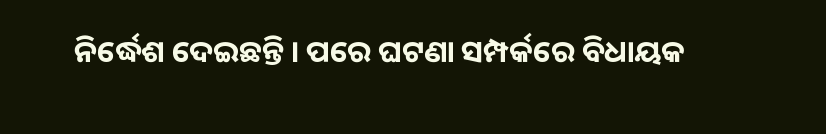ନିର୍ଦ୍ଧେଶ ଦେଇଛନ୍ତି । ପରେ ଘଟଣା ସମ୍ପର୍କରେ ବିଧାୟକ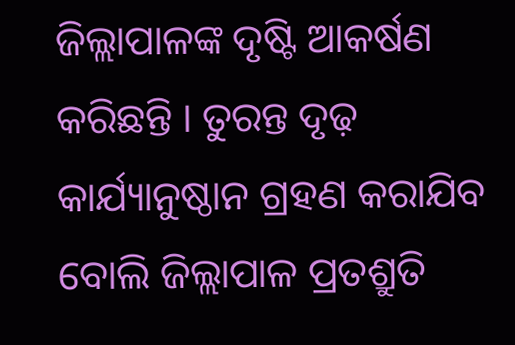ଜିଲ୍ଲାପାଳଙ୍କ ଦୃଷ୍ଟି ଆକର୍ଷଣ କରିଛନ୍ତି । ତୁରନ୍ତ ଦୃଢ଼ କାର୍ଯ୍ୟାନୁଷ୍ଠାନ ଗ୍ରହଣ କରାଯିବ ବୋଲି ଜିଲ୍ଲାପାଳ ପ୍ରତଶ୍ରୁତି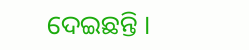ଦେଇଛନ୍ତି ।